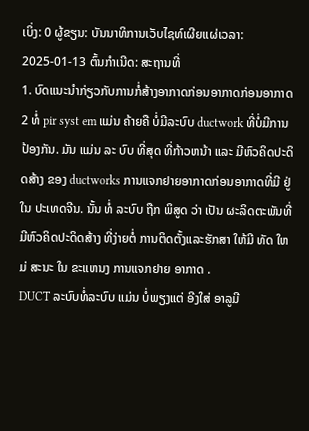ເບິ່ງ: 0 ຜູ້ຂຽນ: ບັນນາທິການເວັບໄຊທ໌ເຜີຍແຜ່ເວລາ: 2025-01-13 ຕົ້ນກໍາເນີດ: ສະຖານທີ່
1. ບົດແນະນໍາກ່ຽວກັບການກໍ່ສ້າງອາກາດກ່ອນອາກາດກ່ອນອາກາດ
2 ທໍ່ pir syst em ແມ່ນ ຄ້າຍຄື ບໍ່ມີລະບົບ ductwork ທີ່ບໍ່ມີການປ້ອງກັນ. ມັນ ແມ່ນ ລະ ບົບ ທີ່ສຸດ ທີ່ກ້າວຫນ້າ ແລະ ມີຫົວຄິດປະດິດສ້າງ ຂອງ ductworks ການແຈກຢາຍອາກາດກ່ອນອາກາດທີ່ມີ ຢູ່ໃນ ປະເທດຈີນ. ນັ້ນ ທໍ່ ລະບົບ ຖືກ ພິສູດ ວ່າ ເປັນ ຜະລິດຕະພັນທີ່ມີຫົວຄິດປະດິດສ້າງ ທີ່ງ່າຍຕໍ່ ການຕິດຕັ້ງແລະຮັກສາ ໃຫ້ມີ ທັດ ໃຫມ່ ສະນະ ໃນ ຂະແຫນງ ການແຈກຢາຍ ອາກາດ .
DUCT ລະບົບທໍ່ລະບົບ ແມ່ນ ບໍ່ພຽງແຕ່ ອີງໃສ່ ອາລູມີ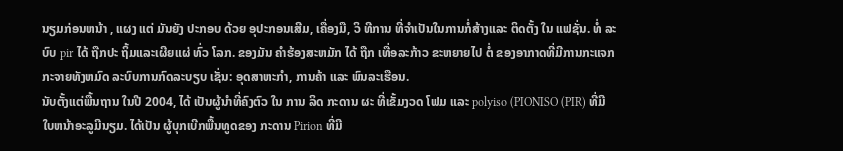ນຽມກ່ອນຫນ້າ , ແຜງ ແຕ່ ມັນຍັງ ປະກອບ ດ້ວຍ ອຸປະກອນເສີມ, ເຄື່ອງມື, ວິ ທີການ ທີ່ຈໍາເປັນໃນການກໍ່ສ້າງແລະ ຕິດຕັ້ງ ໃນ ແຟຊັ່ນ. ທໍ່ ລະບົບ pir ໄດ້ ຖືກປະ ຖິ້ມແລະເຜີຍແຜ່ ທົ່ວ ໂລກ. ຂອງມັນ ຄໍາຮ້ອງສະຫມັກ ໄດ້ ຖືກ ເທື່ອລະກ້າວ ຂະຫຍາຍໄປ ຕໍ່ ຂອງອາກາດທີ່ມີການກະແຈກກະຈາຍທັງຫມົດ ລະບົບການກົດລະບຽບ ເຊັ່ນ: ອຸດສາຫະກໍາ, ການຄ້າ ແລະ ພົນລະເຮືອນ.
ນັບຕັ້ງແຕ່ພື້ນຖານ ໃນປີ 2004, ໄດ້ ເປັນຜູ້ນໍາທີ່ຄົງຕົວ ໃນ ການ ລິດ ກະດານ ຜະ ທີ່ເຂັ້ມງວດ ໂຟມ ແລະ polyiso (PIONISO (PIR) ທີ່ມີ ໃບຫນ້າອະລູມີນຽມ. ໄດ້ເປັນ ຜູ້ບຸກເບີກພື້ນທູດຂອງ ກະດານ Pirion ທີ່ມີ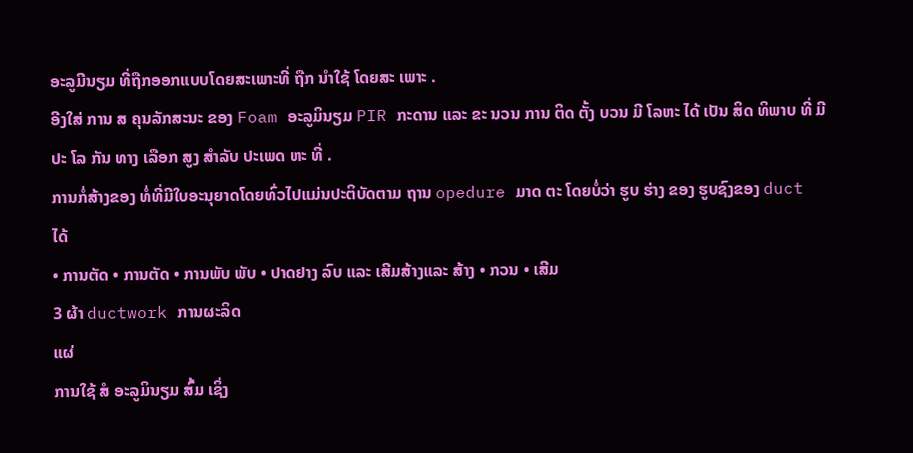ອະລູມີນຽມ ທີ່ຖືກອອກແບບໂດຍສະເພາະທີ່ ຖືກ ນໍາໃຊ້ ໂດຍສະ ເພາະ .
ອີງໃສ່ ການ ສ ຄຸນລັກສະນະ ຂອງ Foam ອະລູມິນຽມ PIR ກະດານ ແລະ ຂະ ນວນ ການ ຕິດ ຕັ້ງ ບວນ ມີ ໂລຫະ ໄດ້ ເປັນ ສິດ ທິພາບ ທີ່ ມີປະ ໂລ ກັນ ທາງ ເລືອກ ສູງ ສໍາລັບ ປະເພດ ຫະ ທີ່ .
ການກໍ່ສ້າງຂອງ ທໍ່ທີ່ມີໃບອະນຸຍາດໂດຍທົ່ວໄປແມ່ນປະຕິບັດຕາມ ຖານ opedure ມາດ ຕະ ໂດຍບໍ່ວ່າ ຮູບ ຮ່າງ ຂອງ ຮູບຊົງຂອງ duct ໄດ້
• ການຕັດ • ການຕັດ • ການພັບ ພັບ • ປາດຢາງ ລົບ ແລະ ເສີມສ້າງແລະ ສ້າງ • ກວນ • ເສີມ
3 ຜ້າ ductwork ການຜະລິດ
ແຜ່
ການໃຊ້ ສໍ ອະລູມິນຽມ ສົ້ມ ເຊິ່ງ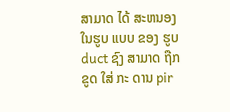ສາມາດ ໄດ້ ສະຫນອງ ໃນຮູບ ແບບ ຂອງ ຮູບ duct ຊົງ ສາມາດ ຖືກ ຂູດ ໃສ່ ກະ ດານ pir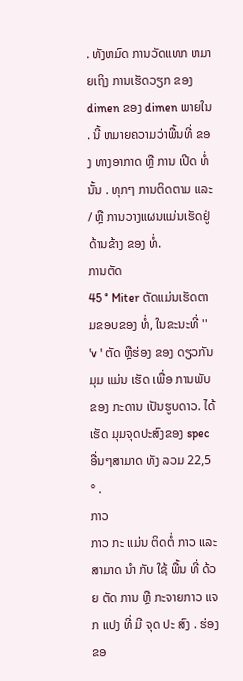. ທັງຫມົດ ການວັດແທກ ຫມາຍເຖິງ ການເຮັດວຽກ ຂອງ dimen ຂອງ dimen ພາຍໃນ . ນີ້ ຫມາຍຄວາມວ່າພື້ນທີ່ ຂອງ ທາງອາກາດ ຫຼື ການ ເປີດ ທໍ່ ນັ້ນ . ທຸກໆ ການຕິດຕາມ ແລະ / ຫຼື ການວາງແຜນແມ່ນເຮັດຢູ່ ດ້ານຂ້າງ ຂອງ ທໍ່.
ການຕັດ
45 ° Miter ຕັດແມ່ນເຮັດຕາມຂອບຂອງ ທໍ່, ໃນຂະນະທີ່ '' 'v ' ຕັດ ຫຼືຮ່ອງ ຂອງ ດຽວກັນ ມຸມ ແມ່ນ ເຮັດ ເພື່ອ ການພັບ ຂອງ ກະດານ ເປັນຮູບດາວ. ໄດ້ ເຮັດ ມຸມຈຸດປະສົງຂອງ spec ອື່ນໆສາມາດ ທັງ ລວມ 22,5 ° .
ກາວ
ກາວ ກະ ແມ່ນ ຕິດຕໍ່ ກາວ ແລະ ສາມາດ ນໍາ ກັບ ໃຊ້ ພື້ນ ທີ່ ດ້ວຍ ຕັດ ການ ຫຼື ກະຈາຍກາວ ແຈກ ແປງ ທີ່ ມີ ຈຸດ ປະ ສົງ . ຮ່ອງ ຂອ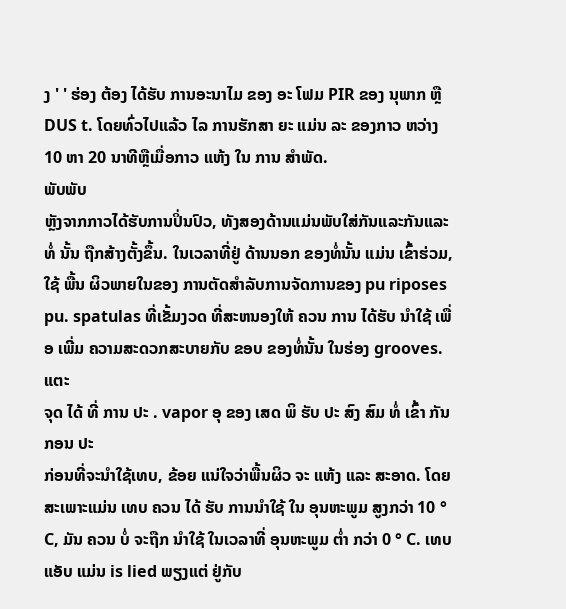ງ ' ' ຮ່ອງ ຕ້ອງ ໄດ້ຮັບ ການອະນາໄມ ຂອງ ອະ ໂຟມ PIR ຂອງ ນຸພາກ ຫຼື DUS t. ໂດຍທົ່ວໄປແລ້ວ ໄລ ການຮັກສາ ຍະ ແມ່ນ ລະ ຂອງກາວ ຫວ່າງ 10 ຫາ 20 ນາທີຫຼືເມື່ອກາວ ແຫ້ງ ໃນ ການ ສໍາພັດ.
ພັບພັບ
ຫຼັງຈາກກາວໄດ້ຮັບການປິ່ນປົວ, ທັງສອງດ້ານແມ່ນພັບໃສ່ກັນແລະກັນແລະ ທໍ່ ນັ້ນ ຖືກສ້າງຕັ້ງຂຶ້ນ. ໃນເວລາທີ່ຢູ່ ດ້ານນອກ ຂອງທໍ່ນັ້ນ ແມ່ນ ເຂົ້າຮ່ວມ, ໃຊ້ ພື້ນ ຜິວພາຍໃນຂອງ ການຕັດສໍາລັບການຈັດການຂອງ pu riposes pu. spatulas ທີ່ເຂັ້ມງວດ ທີ່ສະຫນອງໃຫ້ ຄວນ ການ ໄດ້ຮັບ ນໍາໃຊ້ ເພື່ອ ເພີ່ມ ຄວາມສະດວກສະບາຍກັບ ຂອບ ຂອງທໍ່ນັ້ນ ໃນຮ່ອງ grooves.
ແຕະ
ຈຸດ ໄດ້ ທີ່ ການ ປະ . vapor ອຸ ຂອງ ເສດ ພິ ຮັບ ປະ ສົງ ສົມ ທໍ່ ເຂົ້າ ກັນ ກອນ ປະ
ກ່ອນທີ່ຈະນໍາໃຊ້ເທບ, ຂ້ອຍ ແນ່ໃຈວ່າພື້ນຜິວ ຈະ ແຫ້ງ ແລະ ສະອາດ. ໂດຍສະເພາະແມ່ນ ເທບ ຄວນ ໄດ້ ຮັບ ການນໍາໃຊ້ ໃນ ອຸນຫະພູມ ສູງກວ່າ 10 ° C, ມັນ ຄວນ ບໍ່ ຈະຖືກ ນໍາໃຊ້ ໃນເວລາທີ່ ອຸນຫະພູມ ຕໍ່າ ກວ່າ 0 ° C. ເທບ ແອັບ ແມ່ນ is lied ພຽງແຕ່ ຢູ່ກັບ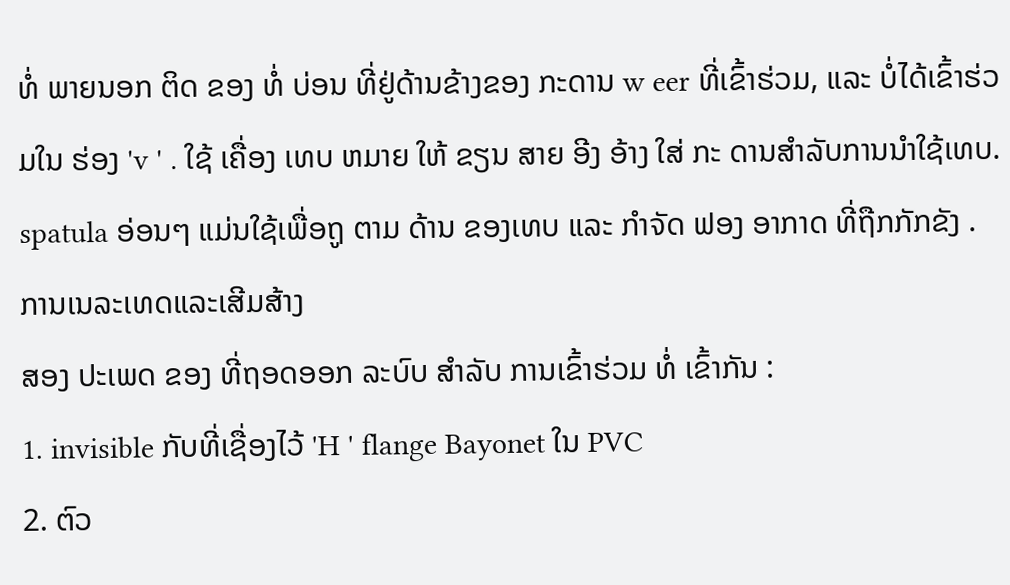ທໍ່ ພາຍນອກ ຕິດ ຂອງ ທໍ່ ບ່ອນ ທີ່ຢູ່ດ້ານຂ້າງຂອງ ກະດານ w eer ທີ່ເຂົ້າຮ່ວມ, ແລະ ບໍ່ໄດ້ເຂົ້າຮ່ວມໃນ ຮ່ອງ 'v ' . ໃຊ້ ເຄື່ອງ ເທບ ຫມາຍ ໃຫ້ ຂຽນ ສາຍ ອີງ ອ້າງ ໃສ່ ກະ ດານສໍາລັບການນໍາໃຊ້ເທບ. spatula ອ່ອນໆ ແມ່ນໃຊ້ເພື່ອຖູ ຕາມ ດ້ານ ຂອງເທບ ແລະ ກໍາຈັດ ຟອງ ອາກາດ ທີ່ຖືກກັກຂັງ .
ການເນລະເທດແລະເສີມສ້າງ
ສອງ ປະເພດ ຂອງ ທີ່ຖອດອອກ ລະບົບ ສໍາລັບ ການເຂົ້າຮ່ວມ ທໍ່ ເຂົ້າກັນ :
1. invisible ກັບທີ່ເຊື່ອງໄວ້ 'H ' flange Bayonet ໃນ PVC
2. ຕົວ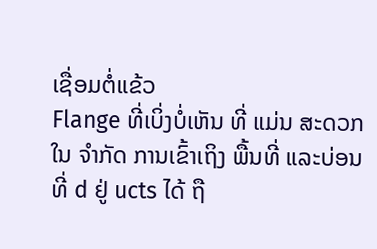ເຊື່ອມຕໍ່ແຂ້ວ
Flange ທີ່ເບິ່ງບໍ່ເຫັນ ທີ່ ແມ່ນ ສະດວກ ໃນ ຈໍາກັດ ການເຂົ້າເຖິງ ພື້ນທີ່ ແລະບ່ອນທີ່ d ຢູ່ ucts ໄດ້ ຖື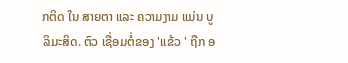ກຕິດ ໃນ ສາຍຕາ ແລະ ຄວາມງາມ ແມ່ນ ບູ ລິມະສິດ. ຕົວ ເຊື່ອມຕໍ່ຂອງ 'ແຂ້ວ ' ຖືກ ອ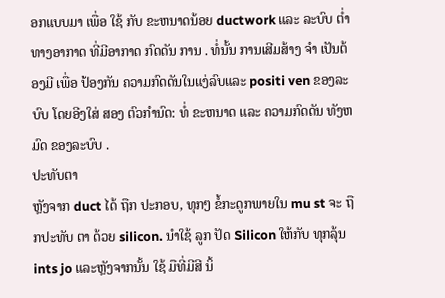ອກແບບມາ ເພື່ອ ໃຊ້ ກັບ ຂະຫນາດນ້ອຍ ductwork ແລະ ລະບົບ ຕໍ່າ ທາງອາກາດ ທີ່ມີອາກາດ ກົດດັນ ການ . ທໍ່ນັ້ນ ການເສີມສ້າງ ຈໍາ ເປັນຕ້ອງມີ ເພື່ອ ປ້ອງກັນ ຄວາມກົດດັນໃນແງ່ລົບແລະ positi ven ຂອງລະບົບ ໂດຍອີງໃສ່ ສອງ ຕົວກໍານົດ: ທໍ່ ຂະຫນາດ ແລະ ຄວາມກົດດັນ ທັງຫມົດ ຂອງລະບົບ .
ປະທັບຕາ
ຫຼັງຈາກ duct ໄດ້ ຖືກ ປະກອບ, ທຸກໆ ຂໍ້ກະດູກພາຍໃນ mu st ຈະ ຖືກປະທັບ ຕາ ດ້ວຍ silicon. ນໍາໃຊ້ ລູກ ປັດ Silicon ໃຫ້ກັບ ທຸກລຸ້ນ ints jo ແລະຫຼັງຈາກນັ້ນ ໃຊ້ ມືທີ່ມີສີ ນິ້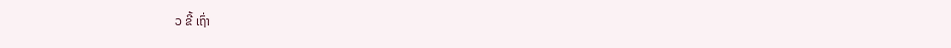ວ ຂີ້ ເຖົ່າ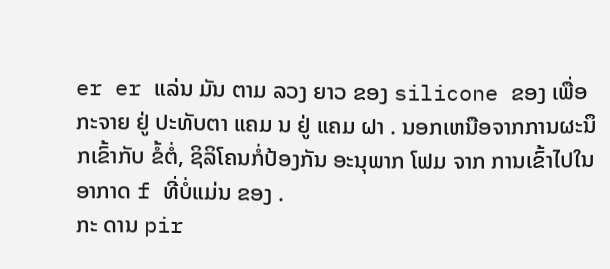er er ແລ່ນ ມັນ ຕາມ ລວງ ຍາວ ຂອງ silicone ຂອງ ເພື່ອ ກະຈາຍ ຢູ່ ປະທັບຕາ ແຄມ ນ ຢູ່ ແຄມ ຝາ . ນອກເຫນືອຈາກການຜະນຶກເຂົ້າກັບ ຂໍ້ຕໍ່, ຊິລິໂຄນກໍ່ປ້ອງກັນ ອະນຸພາກ ໂຟມ ຈາກ ການເຂົ້າໄປໃນ ອາກາດ f ທີ່ບໍ່ແມ່ນ ຂອງ .
ກະ ດານ pir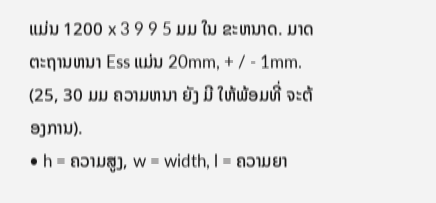ແມ່ນ 1200 x 3 9 9 5 ມມ ໃນ ຂະຫນາດ. ມາດ ຕະຖານຫນາ Ess ແມ່ນ 20mm, + / - 1mm. (25, 30 ມມ ຄວາມຫນາ ຍັງ ມີ ໃຫ້ພ້ອມທີ່ ຈະຕ້ອງການ).
• h = ຄວາມສູງ, w = width, l = ຄວາມຍາ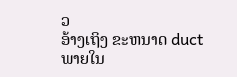ວ
ອ້າງເຖິງ ຂະຫນາດ duct ພາຍໃນ